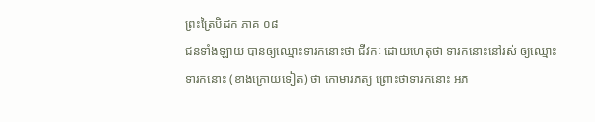ព្រះត្រៃបិដក ភាគ ០៨
ជនទាំងឡាយ បានឲ្យឈ្មោះទារកនោះថា ជីវកៈ ដោយហេតុថា ទារកនោះនៅរស់ ឲ្យឈ្មោះទារកនោះ (ខាងក្រោយទៀត) ថា កោមារភត្យ ព្រោះថាទារកនោះ អភ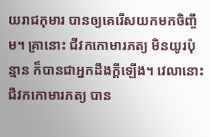យរាជកុមារ បានឲ្យគេរើសយកមកចិញ្ចឹម។ គ្រានោះ ជីវកកោមារភត្យ មិនយូរប៉ុន្មាន ក៏បានជាអ្នកដឹងក្តីឡើង។ វេលានោះ ជីវកកោមារភត្យ បាន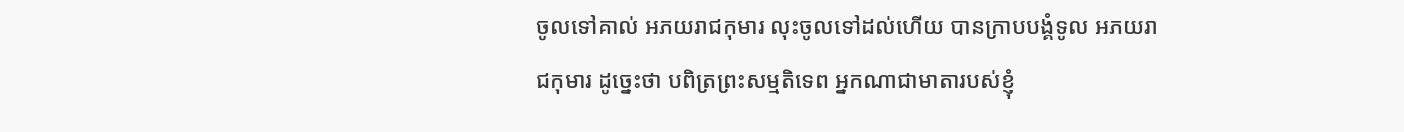ចូលទៅគាល់ អភយរាជកុមារ លុះចូលទៅដល់ហើយ បានក្រាបបង្គំទូល អភយរាជកុមារ ដូច្នេះថា បពិត្រព្រះសម្មតិទេព អ្នកណាជាមាតារបស់ខ្ញុំ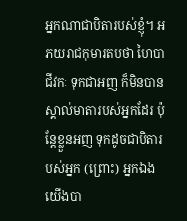អ្នកណាជាបិតារបស់ខ្ញុំ។ អភយរាជកុមារតបថា ហៃបាជីវកៈ ទុកជាអញ ក៏មិនបានស្គាល់មាតារបស់អ្នកដែរ ប៉ុន្តែខ្លួនអញ ទុកដូចជាបិតារបស់អ្នក (ព្រោះ) អ្នកឯង យើងបា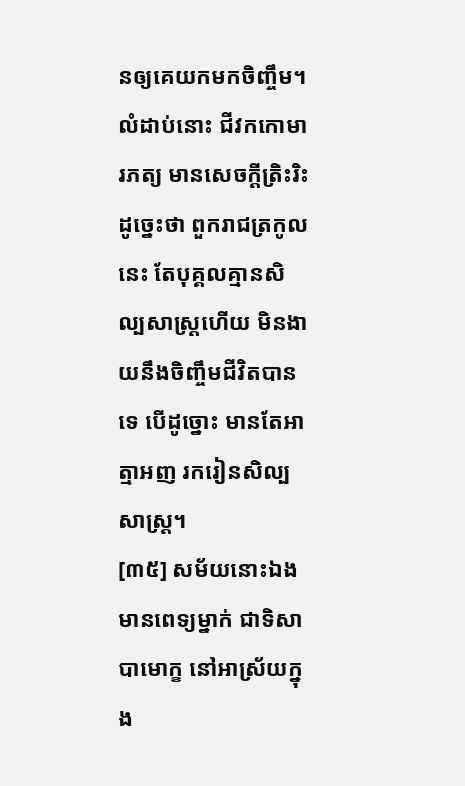នឲ្យគេយកមកចិញ្ចឹម។ លំដាប់នោះ ជីវកកោមារភត្យ មានសេចក្តីត្រិះរិះ ដូច្នេះថា ពួករាជត្រកូលនេះ តែបុគ្គលគ្មានសិល្បសាស្ត្រហើយ មិនងាយនឹងចិញ្ចឹមជីវិតបានទេ បើដូច្នោះ មានតែអាត្មាអញ រករៀនសិល្បសាស្ត្រ។
[៣៥] សម័យនោះឯង មានពេទ្យម្នាក់ ជាទិសាបាមោក្ខ នៅអាស្រ័យក្នុង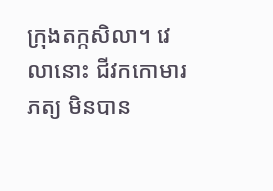ក្រុងតក្កសិលា។ វេលានោះ ជីវកកោមារភត្យ មិនបាន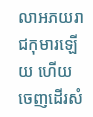លាអភយរាជកុមារឡើយ ហើយចេញដើរសំ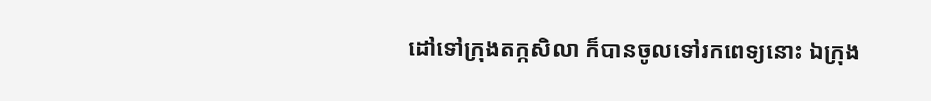ដៅទៅក្រុងតក្កសិលា ក៏បានចូលទៅរកពេទ្យនោះ ឯក្រុង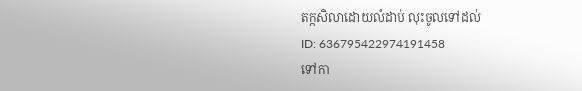តក្កសិលាដោយលំដាប់ លុះចូលទៅដល់
ID: 636795422974191458
ទៅកា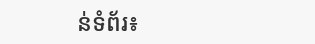ន់ទំព័រ៖